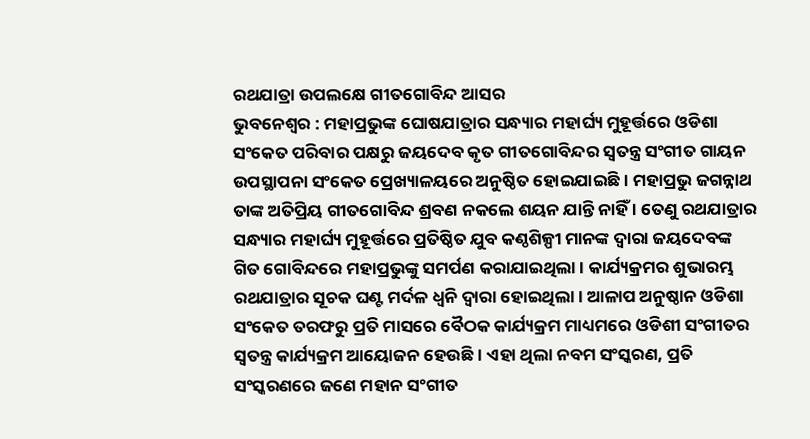ରଥଯାତ୍ରା ଉପଲକ୍ଷେ ଗୀତଗୋବିନ୍ଦ ଆସର
ଭୁବନେଶ୍ୱର : ମହାପ୍ରଭୁଙ୍କ ଘୋଷଯାତ୍ରାର ସନ୍ଧ୍ୟାର ମହାର୍ଘ୍ୟ ମୁହୂର୍ତ୍ତରେ ଓଡିଶା ସଂକେତ ପରିବାର ପକ୍ଷରୁ ଜୟଦେବ କୃତ ଗୀତଗୋବିନ୍ଦର ସ୍ୱତନ୍ତ୍ର ସଂଗୀତ ଗାୟନ ଉପସ୍ଥାପନା ସଂକେତ ପ୍ରେଖ୍ୟାଳୟରେ ଅନୁଷ୍ଠିତ ହୋଇଯାଇଛି । ମହାପ୍ରଭୁ ଜଗନ୍ନାଥ ତାଙ୍କ ଅତିପ୍ରିୟ ଗୀତଗୋବିନ୍ଦ ଶ୍ରବଣ ନକଲେ ଶୟନ ଯାନ୍ତି ନାହିଁ । ତେଣୁ ରଥଯାତ୍ରାର ସନ୍ଧ୍ୟାର ମହାର୍ଘ୍ୟ ମୁହୂର୍ତ୍ତରେ ପ୍ରତିଷ୍ଠିତ ଯୁବ କଣ୍ଠଶିଳ୍ପୀ ମାନଙ୍କ ଦ୍ୱାରା ଜୟଦେବଙ୍କ ଗିତ ଗୋବିନ୍ଦରେ ମହାପ୍ରଭୁଙ୍କୁ ସମର୍ପଣ କରାଯାଇଥିଲା । କାର୍ଯ୍ୟକ୍ରମର ଶୁଭାରମ୍ଭ ରଥଯାତ୍ରାର ସୂଚକ ଘଣ୍ଟ ମର୍ଦଳ ଧ୍ୱନି ଦ୍ୱାରା ହୋଇଥିଲା । ଆଳାପ ଅନୁଷ୍ଠାନ ଓଡିଶା ସଂକେତ ତରଫରୁ ପ୍ରତି ମାସରେ ବୈଠକ କାର୍ଯ୍ୟକ୍ରମ ମାଧ୍ୟମରେ ଓଡିଶୀ ସଂଗୀତର ସ୍ୱତନ୍ତ୍ର କାର୍ଯ୍ୟକ୍ରମ ଆୟୋଜନ ହେଉଛି । ଏହା ଥିଲା ନବମ ସଂସ୍କରଣ, ପ୍ରତି ସଂସ୍କରଣରେ ଜଣେ ମହାନ ସଂଗୀତ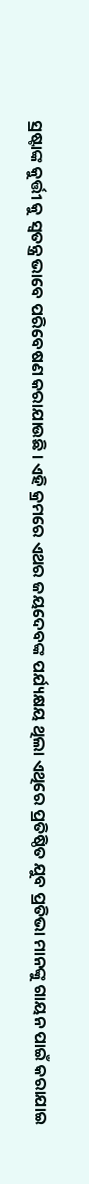ସ୍ରଷ୍ଟାଙ୍କ କୁର୍ତ୍ତୀ କୁ ସ୍ୱତନ୍ତ୍ର ଭାବେ ପରିବେଷଣ କରାଯାଉଛି । ଏହି କ୍ରମରେ ଏଥର ଜୟଦେବଙ୍କ ପର୍ଯ୍ୟକ୍ଷୟ ଥିଲା ଏଥିରେ ପ୍ରତିଷ୍ଠିତ ଯୁବ ପ୍ରତିଭା ମାନଙ୍କୁ ଗାୟନ ପାଇଁ କରାଯାଇ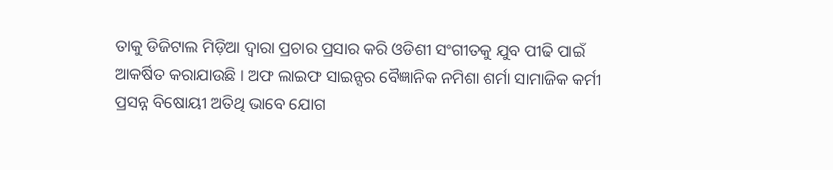ତାକୁ ଡିଜିଟାଲ ମିଡ଼ିଆ ଦ୍ୱାରା ପ୍ରଚାର ପ୍ରସାର କରି ଓଡିଶୀ ସଂଗୀତକୁ ଯୁବ ପୀଢି ପାଇଁ ଆକର୍ଷିତ କରାଯାଉଛି । ଅଫ ଲାଇଫ ସାଇନ୍ସର ବୈଜ୍ଞାନିକ ନମିଶା ଶର୍ମା ସାମାଜିକ କର୍ମୀ ପ୍ରସନ୍ନ ବିଷୋୟୀ ଅତିଥି ଭାବେ ଯୋଗ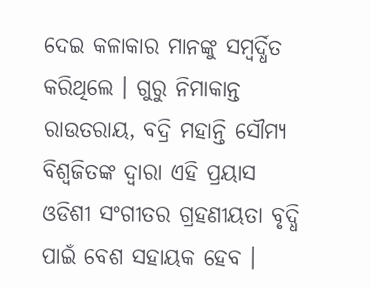ଦେଇ କଳାକାର ମାନଙ୍କୁ ସମ୍ବର୍ଦ୍ଧିତ କରିଥିଲେ । ଗୁରୁ ନିମାକାନ୍ତ ରାଉତରାୟ, ବଦ୍ରି ମହାନ୍ତି ସୌମ୍ୟ ବିଶ୍ୱଜିତଙ୍କ ଦ୍ୱାରା ଏହି ପ୍ରୟାସ ଓଡିଶୀ ସଂଗୀତର ଗ୍ରହଣୀୟତା ବୃଦ୍ଧି ପାଇଁ ବେଶ ସହାୟକ ହେବ ।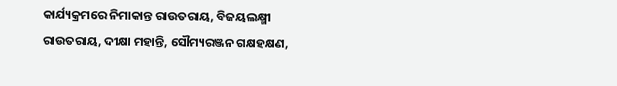କାର୍ଯ୍ୟକ୍ରମରେ ନିମାକାନ୍ତ ରାଉତରାୟ, ବିଜୟଲକ୍ଷ୍ମୀ ରାଉତରାୟ, ଦୀକ୍ଷା ମହାନ୍ତି, ସୌମ୍ୟରଞ୍ଜନ ଗକ୍ଷହକ୍ଷଣ,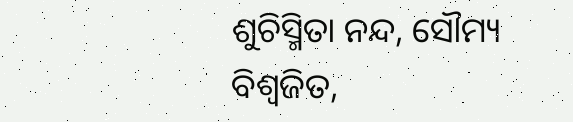ଶୁଚିସ୍ମିତା ନନ୍ଦ, ସୌମ୍ୟ ବିଶ୍ୱଜିତ,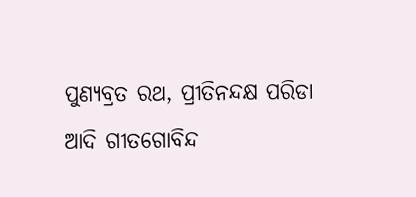ପୁଣ୍ୟବ୍ରତ ରଥ, ପ୍ରୀତିନନ୍ଦକ୍ଷ ପରିଡା ଆଦି ଗୀତଗୋବିନ୍ଦ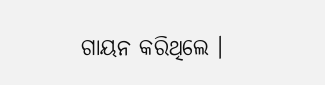ଗାୟନ କରିଥିଲେ ।